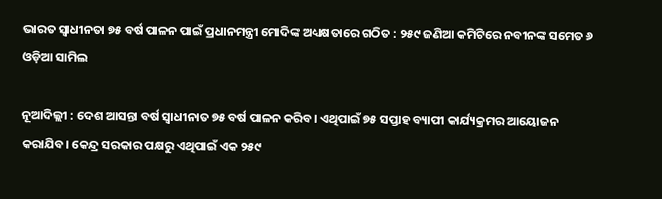ଭାରତ ସ୍ୱାଧୀନତା ୭୫ ବର୍ଷ ପାଳନ ପାଇଁ ପ୍ରଧାନମନ୍ତ୍ରୀ ମୋଦିଙ୍କ ଅଧ୍ୟକ୍ଷତାରେ ଗଠିତ : ୨୫୯ ଜଣିଆ କମିଟିରେ ନବୀନଙ୍କ ସମେତ ୬ ଓଡ଼ିଆ ସାମିଲ

ନୂଆଦିଲ୍ଲୀ : ଦେଶ ଆସନ୍ତା ବର୍ଷ ସ୍ୱାଧୀନାତ ୭୫ ବର୍ଷ ପାଳନ କରିବ। ଏଥିପାଇଁ ୭୫ ସପ୍ତାହ ବ୍ୟାପୀ କାର୍ଯ୍ୟକ୍ରମର ଆୟୋଜନ କରାଯିବ। କେନ୍ଦ୍ର ସରକାର ପକ୍ଷରୁ ଏଥିପାଇଁ ଏକ ୨୫୯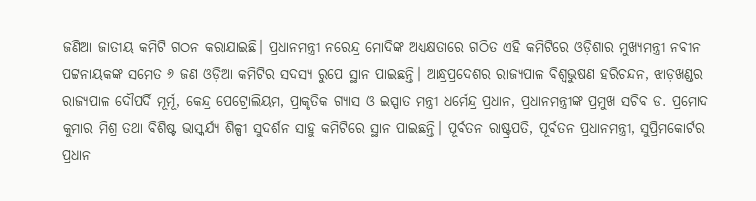ଜଣିଆ ଜାତୀୟ କମିଟି ଗଠନ କରାଯାଇଛି। ପ୍ରଧାନମନ୍ତ୍ରୀ ନରେନ୍ଦ୍ର ମୋଦିଙ୍କ ଅଧ୍ୟକ୍ଷତାରେ ଗଠିତ ଏହି କମିଟିରେ ଓଡ଼ିଶାର ମୁଖ୍ୟମନ୍ତ୍ରୀ ନବୀନ ପଟ୍ଟନାୟକଙ୍କ ସମେତ ୬ ଜଣ ଓଡ଼ିଆ କମିଟିର ସଦସ୍ୟ ରୁପେ ସ୍ଥାନ ପାଇଛନ୍ତି। ଆନ୍ଧ୍ରପ୍ରଦେଶର ରାଜ୍ୟପାଳ ବିଶ୍ୱଭୁଷଣ ହରିଚନ୍ଦନ, ଝାଡ଼ଖଣ୍ଡର ରାଜ୍ୟପାଳ ଦୌପର୍ଦି ମୂର୍ମୂ, କେନ୍ଦ୍ର ପେଟ୍ରୋଲିୟମ, ପ୍ରାକୃତିକ ଗ୍ୟାସ ଓ ଇସ୍ପାତ ମନ୍ତ୍ରୀ ଧର୍ମେନ୍ଦ୍ର ପ୍ରଧାନ, ପ୍ରଧାନମନ୍ତ୍ରୀଙ୍କ ପ୍ରମୁଖ ସଚିବ ଡ. ପ୍ରମୋଦ କୁମାର ମିଶ୍ର ତଥା ବିଶିଷ୍ଟ ଭାସ୍କର୍ଯ୍ୟ ଶିଳ୍ପୀ ସୁଦର୍ଶନ ସାହୁ କମିଟିରେ ସ୍ଥାନ ପାଇଛନ୍ତି। ପୂର୍ବତନ ରାଷ୍ଟ୍ରପତି, ପୂର୍ବତନ ପ୍ରଧାନମନ୍ତ୍ରୀ, ସୁପ୍ରିମକୋର୍ଟର ପ୍ରଧାନ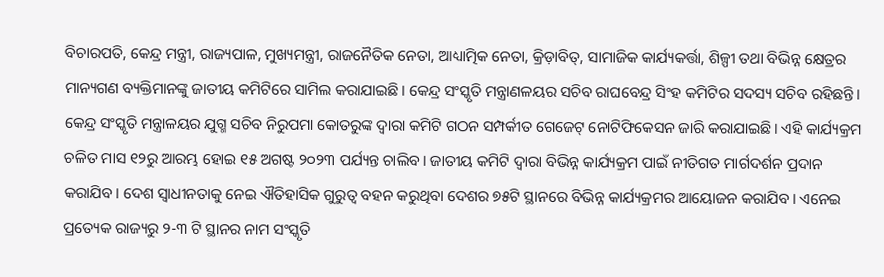ବିଚାରପତି, କେନ୍ଦ୍ର ମନ୍ତ୍ରୀ, ରାଜ୍ୟପାଳ, ମୁଖ୍ୟମନ୍ତ୍ରୀ, ରାଜନୈତିକ ନେତା, ଆଧ୍ୟାତ୍ମିକ ନେତା, କ୍ରିଡ଼ାବିତ୍, ସାମାଜିକ କାର୍ଯ୍ୟକର୍ତ୍ତା, ଶିଳ୍ପୀ ତଥା ବିଭିନ୍ନ କ୍ଷେତ୍ରର ମାନ୍ୟଗଣ ବ୍ୟକ୍ତିମାନଙ୍କୁ ଜାତୀୟ କମିଟିରେ ସାମିଲ କରାଯାଇଛି। କେନ୍ଦ୍ର ସଂସ୍କୃତି ମନ୍ତ୍ରାଣଳୟର ସଚିବ ରାଘବେନ୍ଦ୍ର ସିଂହ କମିଟିର ସଦସ୍ୟ ସଚିବ ରହିଛନ୍ତି। କେନ୍ଦ୍ର ସଂସ୍କୃତି ମନ୍ତ୍ରାଳୟର ଯୁଗ୍ମ ସଚିବ ନିରୁପମା କୋତରୁଙ୍କ ଦ୍ୱାରା କମିଟି ଗଠନ ସମ୍ପର୍କୀତ ଗେଜେଟ୍ ନୋଟିଫିକେସନ ଜାରି କରାଯାଇଛି। ଏହି କାର୍ଯ୍ୟକ୍ରମ ଚଳିତ ମାସ ୧୨ରୁ ଆରମ୍ଭ ହୋଇ ୧୫ ଅଗଷ୍ଟ ୨୦୨୩ ପର୍ଯ୍ୟନ୍ତ ଚାଲିବ। ଜାତୀୟ କମିଟି ଦ୍ୱାରା ବିଭିନ୍ନ କାର୍ଯ୍ୟକ୍ରମ ପାଇଁ ନୀତିଗତ ମାର୍ଗଦର୍ଶନ ପ୍ରଦାନ କରାଯିବ। ଦେଶ ସ୍ୱାଧୀନତାକୁ ନେଇ ଐତିହାସିକ ଗୁରୁତ୍ୱ ବହନ କରୁଥିବା ଦେଶର ୭୫ଟି ସ୍ଥାନରେ ବିଭିନ୍ନ କାର୍ଯ୍ୟକ୍ରମର ଆୟୋଜନ କରାଯିବ। ଏନେଇ ପ୍ରତ୍ୟେକ ରାଜ୍ୟରୁ ୨-୩ ଟି ସ୍ଥାନର ନାମ ସଂସ୍କୃତି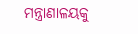ମନ୍ତ୍ରାଣାଳୟକୁ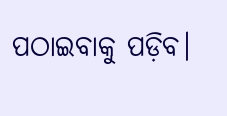ପଠାଇବାକୁ ପଡ଼ିବ।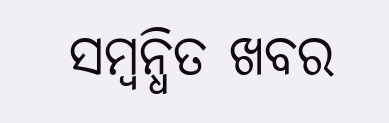ସମ୍ବନ୍ଧିତ ଖବର